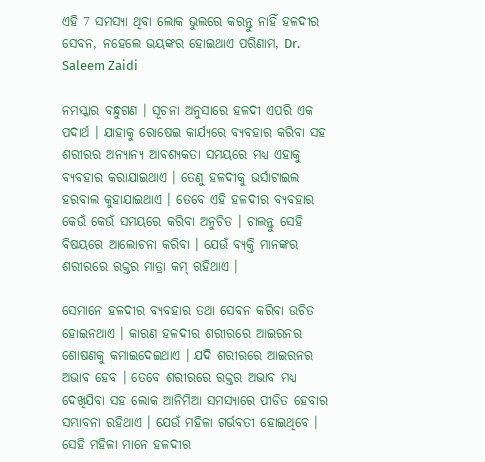ଏହି 7 ସମସ୍ଯା ଥିବା ଲୋକ ଭୁଲରେ କରନ୍ତୁ ନାହିଁ ହଳଦୀର ସେବନ, ନହେଲେ ଭୟଙ୍କର ହୋଇଥାଏ ପରିଣାମ, Dr. Saleem Zaidi

ନମସ୍କାର ବନ୍ଧୁଗଣ । ସୂଚନା ଅନୁସାରେ ହଳଦୀ ଏପରି ଏକ ପଦାର୍ଥ । ଯାହାକୁ ରୋଷେଇ କାର୍ଯ୍ୟରେ ବ୍ୟବହାର କରିବା ସହ ଶରୀରର ଅନ୍ୟାନ୍ୟ ଆବଶ୍ୟକତା ସମୟରେ ମଧ୍ୟ ଏହାକୁ ବ୍ୟବହାର କରାଯାଇଥାଏ । ତେଣୁ ହଳଦୀକୁ ଭର୍ସାଟାଇଲ ହରବାଲ କୁହାଯାଇଥାଏ । ତେବେ ଏହି ହଳଦୀର ବ୍ୟବହାର କେଉଁ କେଉଁ ସମୟରେ କରିବା ଅନୁଚିତ । ଚାଲନ୍ତୁ ସେହି ବିଷୟରେ ଆଲୋଚନା କରିବା । ଯେଉଁ ବ୍ୟକ୍ତି ମାନଙ୍କର ଶରୀରରେ ରକ୍ତର ମାତ୍ରା କମ୍ ରହିଥାଏ ।

ସେମାନେ ହଳଦୀର ବ୍ୟବହାର ତଥା ସେବନ କରିବା ଉଚିତ ହୋଇନଥାଏ । କାରଣ ହଳଦୀର ଶରୀରରେ ଆଇରନର ଶୋଷଣକୁ କମାଇଦେଇଥାଏ । ଯଦି ଶରୀରରେ ଆଇରନର ଅଭାବ ହେବ । ତେବେ ଶରୀରରେ ରକ୍ତର ଅଭାବ ମଧ୍ୟ ଦେଖିଯିବା ସହ ଲୋକ ଆନିମିଆ ସମସ୍ଯାରେ ପୀଡିତ ହେବାର ସମ୍ଭାବନା ରହିଥାଏ । ଯେଉଁ ମହିଳା ଗର୍ଭବତୀ ହୋଇଥିବେ । ସେହି ମହିଳା ମାନେ ହଳଦୀର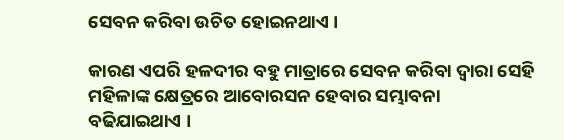ସେବନ କରିବା ଉଚିତ ହୋଇନଥାଏ ।

କାରଣ ଏପରି ହଳଦୀର ବହୁ ମାତ୍ରାରେ ସେବନ କରିବା ଦ୍ଵାରା ସେହି ମହିଳାଙ୍କ କ୍ଷେତ୍ରରେ ଆବୋରସନ ହେବାର ସମ୍ଭାବନା ବଢିଯାଇଥାଏ ।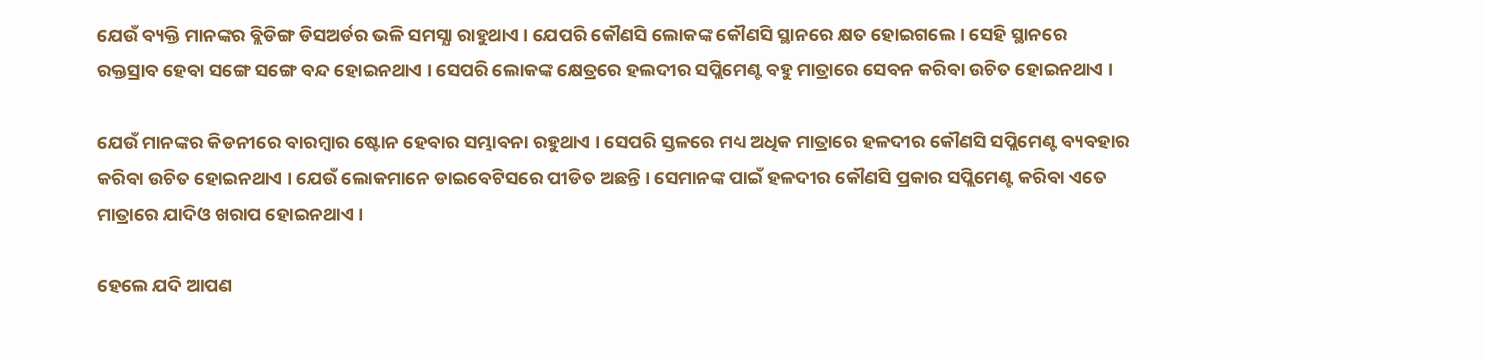ଯେଉଁ ବ୍ୟକ୍ତି ମାନଙ୍କର ବ୍ଲିଡିଙ୍ଗ ଡିସଅର୍ଡର ଭଳି ସମସ୍ଯା ରାହୁଥାଏ । ଯେପରି କୌଣସି ଲୋକଙ୍କ କୌଣସି ସ୍ଥାନରେ କ୍ଷତ ହୋଇଗଲେ । ସେହି ସ୍ଥାନରେ ରକ୍ତସ୍ରାବ ହେବା ସଙ୍ଗେ ସଙ୍ଗେ ବନ୍ଦ ହୋଇନଥାଏ । ସେପରି ଲୋକଙ୍କ କ୍ଷେତ୍ରରେ ହଲଦୀର ସପ୍ଲିମେଣ୍ଟ ବହୁ ମାତ୍ରାରେ ସେବନ କରିବା ଉଚିତ ହୋଇନଥାଏ ।

ଯେଉଁ ମାନଙ୍କର କିଡନୀରେ ବାରମ୍ବାର ଷ୍ଟୋନ ହେବାର ସମ୍ଭାବନା ରହୁଥାଏ । ସେପରି ସ୍ତଳରେ ମଧ୍ୟ ଅଧିକ ମାତ୍ରାରେ ହଳଦୀର କୌଣସି ସପ୍ଲିମେଣ୍ଟ ବ୍ୟବହାର କରିବା ଉଚିତ ହୋଇନଥାଏ । ଯେଉଁ ଲୋକମାନେ ଡାଇବେଟିସରେ ପୀଡିତ ଅଛନ୍ତି । ସେମାନଙ୍କ ପାଇଁ ହଳଦୀର କୌଣସି ପ୍ରକାର ସପ୍ଲିମେଣ୍ଟ କରିବା ଏତେ ମାତ୍ରାରେ ଯାଦିଓ ଖରାପ ହୋଇନଥାଏ ।

ହେଲେ ଯଦି ଆପଣ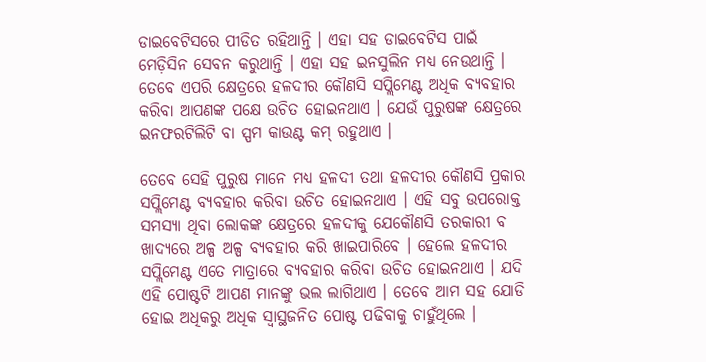ଡାଇବେଟିସରେ ପୀଡିତ ରହିଥାନ୍ତି । ଏହା ସହ ଡାଇବେଟିସ ପାଇଁ ମେଡ଼ିସିନ ସେବନ କରୁଥାନ୍ତି । ଏହା ସହ ଇନସୁଲିନ ମଧ୍ୟ ନେଉଥାନ୍ତି । ତେବେ ଏପରି କ୍ଷେତ୍ରରେ ହଳଦୀର କୌଣସି ସପ୍ଲିମେଣ୍ଟ ଅଧିକ ବ୍ୟବହାର କରିବା ଆପଣଙ୍କ ପକ୍ଷେ ଉଚିତ ହୋଇନଥାଏ । ଯେଉଁ ପୁରୁଷଙ୍କ କ୍ଷେତ୍ରରେ ଇନଫରଟିଲିଟି ବା ସ୍ପମ କାଉଣ୍ଟ କମ୍ ରହୁଥାଏ ।

ତେବେ ସେହି ପୁରୁଷ ମାନେ ମଧ୍ୟ ହଳଦୀ ତଥା ହଳଦୀର କୌଣସି ପ୍ରକାର ସପ୍ଲିମେଣ୍ଟ ବ୍ୟବହାର କରିବା ଉଚିତ ହୋଇନଥାଏ । ଏହି ସବୁ ଉପରୋକ୍ତ ସମସ୍ଯା ଥିବା ଲୋକଙ୍କ କ୍ଷେତ୍ରରେ ହଳଦୀକୁ ଯେକୌଣସି ତରକାରୀ ବ ଖାଦ୍ୟରେ ଅଳ୍ପ ଅଳ୍ପ ବ୍ୟବହାର କରି ଖାଇପାରିବେ । ହେଲେ ହଳଦୀର ସପ୍ଲିମେଣ୍ଟ ଏତେ ମାତ୍ରାରେ ବ୍ୟବହାର କରିବା ଉଚିତ ହୋଇନଥାଏ । ଯଦି ଏହି ପୋଷ୍ଟଟି ଆପଣ ମାନଙ୍କୁ ଭଲ ଲାଗିଥାଏ । ତେବେ ଆମ ସହ ଯୋଡି ହୋଇ ଅଧିକରୁ ଅଧିକ ସ୍ଵାସ୍ଥଜନିତ ପୋଷ୍ଟ ପଢିବାକୁ ଚାହୁଁଥିଲେ ।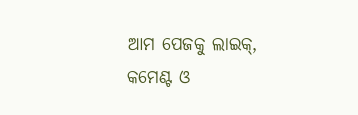ଆମ ପେଜକୁ ଲାଇକ୍, କମେଣ୍ଟ ଓ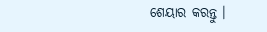ଶେୟାର କରନ୍ତୁ ।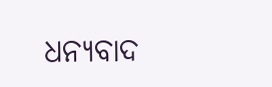ଧନ୍ୟବାଦ